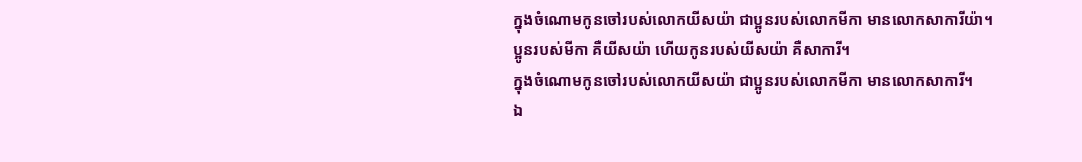ក្នុងចំណោមកូនចៅរបស់លោកយីសយ៉ា ជាប្អូនរបស់លោកមីកា មានលោកសាការីយ៉ា។
ប្អូនរបស់មីកា គឺយីសយ៉ា ហើយកូនរបស់យីសយ៉ា គឺសាការី។
ក្នុងចំណោមកូនចៅរបស់លោកយីសយ៉ា ជាប្អូនរបស់លោកមីកា មានលោកសាការី។
ឯ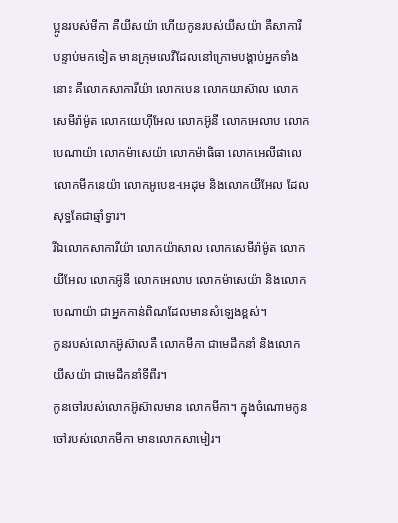ប្អូនរបស់មីកា គឺយីសយ៉ា ហើយកូនរបស់យីសយ៉ា គឺសាការី
បន្ទាប់មកទៀត មានក្រុមលេវីដែលនៅក្រោមបង្គាប់អ្នកទាំងនោះ គឺលោកសាការីយ៉ា លោកបេន លោកយាស៊ាល លោកសេមីរ៉ាម៉ូត លោកយេហ៊ីអែល លោកអ៊ូនី លោកអេលាប លោកបេណាយ៉ា លោកម៉ាសេយ៉ា លោកម៉ាធិធា លោកអេលីផាលេ លោកមីកនេយ៉ា លោកអូបេឌ-អេដុម និងលោកយីអែល ដែលសុទ្ធតែជាឆ្មាំទ្វារ។
រីឯលោកសាការីយ៉ា លោកយ៉ាសាល លោកសេមីរ៉ាម៉ូត លោកយីអែល លោកអ៊ូនី លោកអេលាប លោកម៉ាសេយ៉ា និងលោកបេណាយ៉ា ជាអ្នកកាន់ពិណដែលមានសំឡេងខ្ពស់។
កូនរបស់លោកអ៊ូស៊ាលគឺ លោកមីកា ជាមេដឹកនាំ និងលោកយីសយ៉ា ជាមេដឹកនាំទីពីរ។
កូនចៅរបស់លោកអ៊ូស៊ាលមាន លោកមីកា។ ក្នុងចំណោមកូនចៅរបស់លោកមីកា មានលោកសាមៀរ។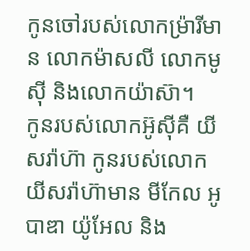កូនចៅរបស់លោកម៉្រារីមាន លោកម៉ាសលី លោកមូស៊ី និងលោកយ៉ាស៊ា។
កូនរបស់លោកអ៊ូស៊ីគឺ យីសរ៉ាហ៊ា កូនរបស់លោកយីសរ៉ាហ៊ាមាន មីកែល អូបាឌា យ៉ូអែល និង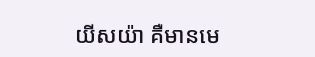យីសយ៉ា គឺមានមេ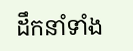ដឹកនាំទាំង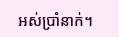អស់ប្រាំនាក់។